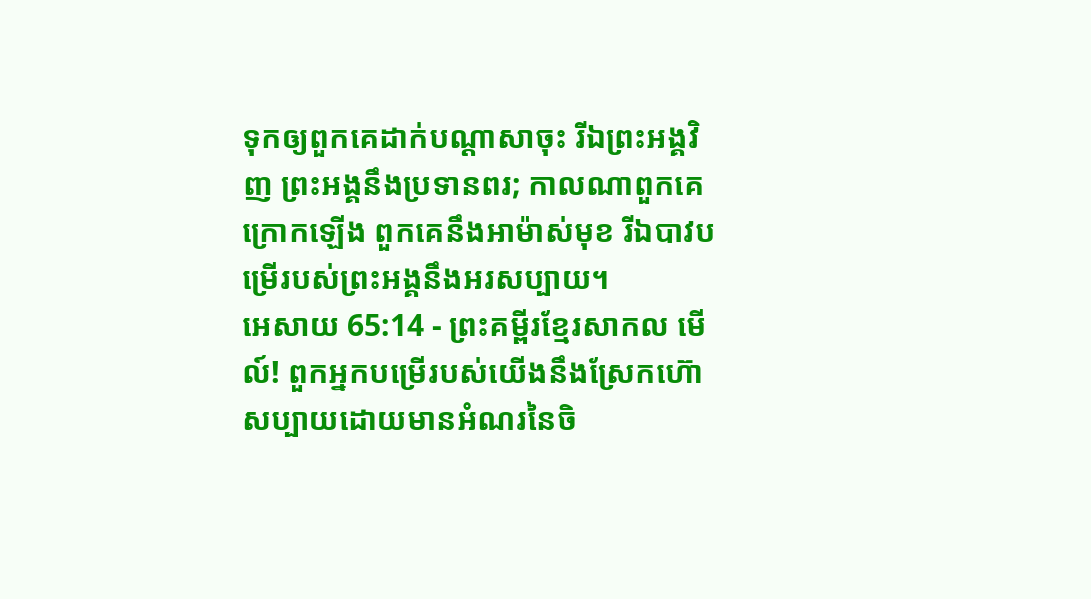ទុកឲ្យពួកគេដាក់បណ្ដាសាចុះ រីឯព្រះអង្គវិញ ព្រះអង្គនឹងប្រទានពរ; កាលណាពួកគេក្រោកឡើង ពួកគេនឹងអាម៉ាស់មុខ រីឯបាវបម្រើរបស់ព្រះអង្គនឹងអរសប្បាយ។
អេសាយ 65:14 - ព្រះគម្ពីរខ្មែរសាកល មើល៍! ពួកអ្នកបម្រើរបស់យើងនឹងស្រែកហ៊ោសប្បាយដោយមានអំណរនៃចិ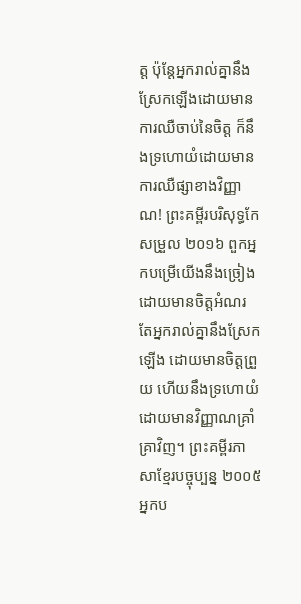ត្ត ប៉ុន្តែអ្នករាល់គ្នានឹងស្រែកឡើងដោយមានការឈឺចាប់នៃចិត្ត ក៏នឹងទ្រហោយំដោយមានការឈឺផ្សាខាងវិញ្ញាណ! ព្រះគម្ពីរបរិសុទ្ធកែសម្រួល ២០១៦ ពួកអ្នកបម្រើយើងនឹងច្រៀងដោយមានចិត្តអំណរ តែអ្នករាល់គ្នានឹងស្រែកឡើង ដោយមានចិត្តព្រួយ ហើយនឹងទ្រហោយំដោយមានវិញ្ញាណគ្រាំគ្រាវិញ។ ព្រះគម្ពីរភាសាខ្មែរបច្ចុប្បន្ន ២០០៥ អ្នកប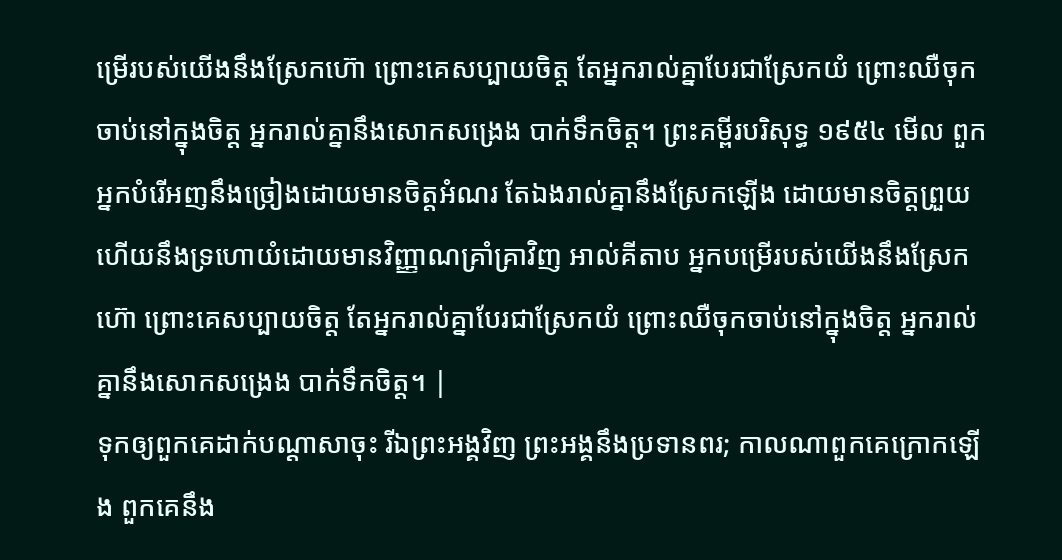ម្រើរបស់យើងនឹងស្រែកហ៊ោ ព្រោះគេសប្បាយចិត្ត តែអ្នករាល់គ្នាបែរជាស្រែកយំ ព្រោះឈឺចុកចាប់នៅក្នុងចិត្ត អ្នករាល់គ្នានឹងសោកសង្រេង បាក់ទឹកចិត្ត។ ព្រះគម្ពីរបរិសុទ្ធ ១៩៥៤ មើល ពួកអ្នកបំរើអញនឹងច្រៀងដោយមានចិត្តអំណរ តែឯងរាល់គ្នានឹងស្រែកឡើង ដោយមានចិត្តព្រួយ ហើយនឹងទ្រហោយំដោយមានវិញ្ញាណគ្រាំគ្រាវិញ អាល់គីតាប អ្នកបម្រើរបស់យើងនឹងស្រែកហ៊ោ ព្រោះគេសប្បាយចិត្ត តែអ្នករាល់គ្នាបែរជាស្រែកយំ ព្រោះឈឺចុកចាប់នៅក្នុងចិត្ត អ្នករាល់គ្នានឹងសោកសង្រេង បាក់ទឹកចិត្ត។ |
ទុកឲ្យពួកគេដាក់បណ្ដាសាចុះ រីឯព្រះអង្គវិញ ព្រះអង្គនឹងប្រទានពរ; កាលណាពួកគេក្រោកឡើង ពួកគេនឹង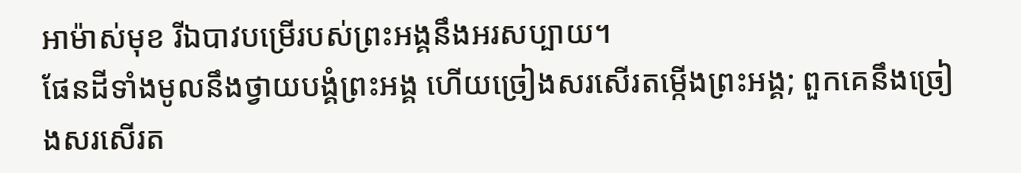អាម៉ាស់មុខ រីឯបាវបម្រើរបស់ព្រះអង្គនឹងអរសប្បាយ។
ផែនដីទាំងមូលនឹងថ្វាយបង្គំព្រះអង្គ ហើយច្រៀងសរសើរតម្កើងព្រះអង្គ; ពួកគេនឹងច្រៀងសរសើរត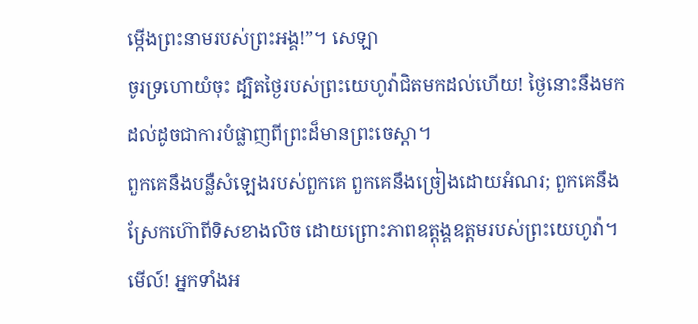ម្កើងព្រះនាមរបស់ព្រះអង្គ!”។ សេឡា
ចូរទ្រហោយំចុះ ដ្បិតថ្ងៃរបស់ព្រះយេហូវ៉ាជិតមកដល់ហើយ! ថ្ងៃនោះនឹងមកដល់ដូចជាការបំផ្លាញពីព្រះដ៏មានព្រះចេស្ដា។
ពួកគេនឹងបន្លឺសំឡេងរបស់ពួកគេ ពួកគេនឹងច្រៀងដោយអំណរ; ពួកគេនឹងស្រែកហ៊ោពីទិសខាងលិច ដោយព្រោះភាពឧត្ដុង្គឧត្ដមរបស់ព្រះយេហូវ៉ា។
មើល៍! អ្នកទាំងអ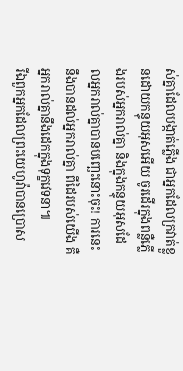ស់គ្នាដែលបង្កាត់ភ្លើង ជាអ្នកដែលក្រវាត់ខ្លួនដោយកន្ទុយអុសអើយ ចូរដើរក្នុងពន្លឺភ្លើងរបស់អ្នករាល់គ្នា និងក្នុងកន្ទុយអុសដែលអ្នករាល់គ្នាបានបញ្ឆេះនោះចុះ! ការនេះនឹងបានដល់អ្នករាល់គ្នា ពីដៃរបស់យើង គឺអ្នករាល់គ្នានឹងដេកក្នុងទុក្ខវេទនា៕
រីឯពួកអ្នកដែលព្រះយេហូវ៉ាបានប្រោស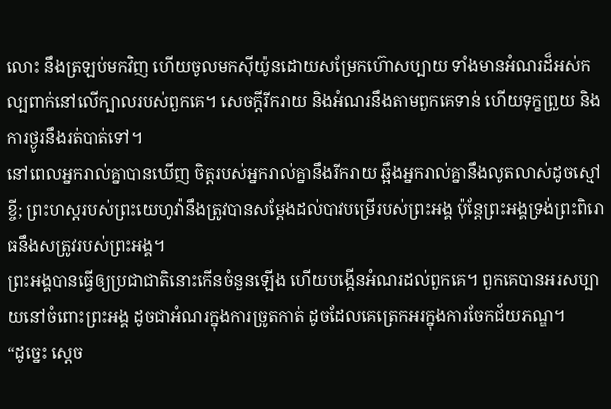លោះ នឹងត្រឡប់មកវិញ ហើយចូលមកស៊ីយ៉ូនដោយសម្រែកហ៊ោសប្បាយ ទាំងមានអំណរដ៏អស់កល្បពាក់នៅលើក្បាលរបស់ពួកគេ។ សេចក្ដីរីករាយ និងអំណរនឹងតាមពួកគេទាន់ ហើយទុក្ខព្រួយ និងការថ្ងូរនឹងរត់បាត់ទៅ។
នៅពេលអ្នករាល់គ្នាបានឃើញ ចិត្តរបស់អ្នករាល់គ្នានឹងរីករាយ ឆ្អឹងអ្នករាល់គ្នានឹងលូតលាស់ដូចស្មៅខ្ចី; ព្រះហស្តរបស់ព្រះយេហូវ៉ានឹងត្រូវបានសម្ដែងដល់បាវបម្រើរបស់ព្រះអង្គ ប៉ុន្តែព្រះអង្គទ្រង់ព្រះពិរោធនឹងសត្រូវរបស់ព្រះអង្គ។
ព្រះអង្គបានធ្វើឲ្យប្រជាជាតិនោះកើនចំនួនឡើង ហើយបង្កើនអំណរដល់ពួកគេ។ ពួកគេបានអរសប្បាយនៅចំពោះព្រះអង្គ ដូចជាអំណរក្នុងការច្រូតកាត់ ដូចដែលគេត្រេកអរក្នុងការចែកជ័យភណ្ឌ។
“ដូច្នេះ ស្ដេច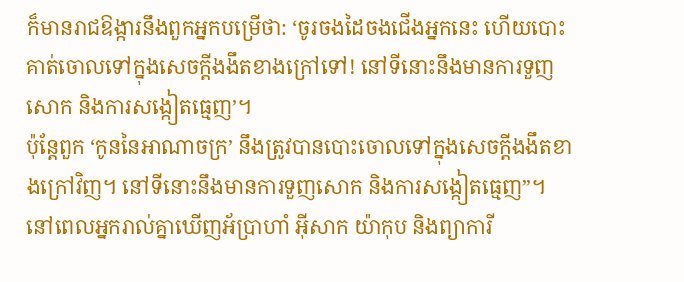ក៏មានរាជឱង្ការនឹងពួកអ្នកបម្រើថា: ‘ចូរចងដៃចងជើងអ្នកនេះ ហើយបោះគាត់ចោលទៅក្នុងសេចក្ដីងងឹតខាងក្រៅទៅ! នៅទីនោះនឹងមានការទួញសោក និងការសង្កៀតធ្មេញ’។
ប៉ុន្តែពួក ‘កូននៃអាណាចក្រ’ នឹងត្រូវបានបោះចោលទៅក្នុងសេចក្ដីងងឹតខាងក្រៅវិញ។ នៅទីនោះនឹងមានការទួញសោក និងការសង្កៀតធ្មេញ”។
នៅពេលអ្នករាល់គ្នាឃើញអ័ប្រាហាំ អ៊ីសាក យ៉ាកុប និងព្យាការី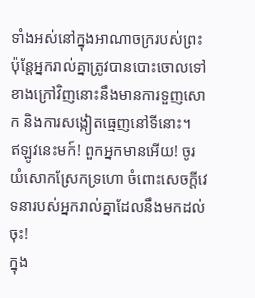ទាំងអស់នៅក្នុងអាណាចក្ររបស់ព្រះ ប៉ុន្តែអ្នករាល់គ្នាត្រូវបានបោះចោលទៅខាងក្រៅវិញនោះនឹងមានការទួញសោក និងការសង្កៀតធ្មេញនៅទីនោះ។
ឥឡូវនេះមក៍! ពួកអ្នកមានអើយ! ចូរយំសោកស្រែកទ្រហោ ចំពោះសេចក្ដីវេទនារបស់អ្នករាល់គ្នាដែលនឹងមកដល់ចុះ!
ក្នុង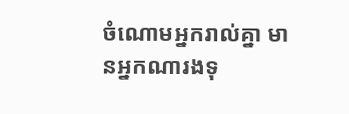ចំណោមអ្នករាល់គ្នា មានអ្នកណារងទុ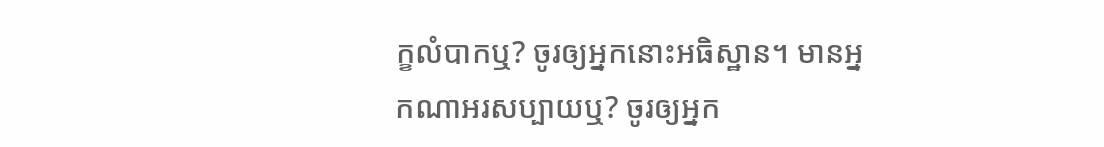ក្ខលំបាកឬ? ចូរឲ្យអ្នកនោះអធិស្ឋាន។ មានអ្នកណាអរសប្បាយឬ? ចូរឲ្យអ្នក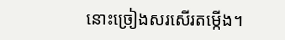នោះច្រៀងសរសើរតម្កើង។